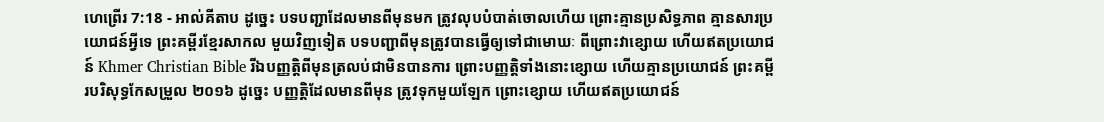ហេព្រើរ 7:18 - អាល់គីតាប ដូច្នេះ បទបញ្ជាដែលមានពីមុនមក ត្រូវលុបបំបាត់ចោលហើយ ព្រោះគ្មានប្រសិទ្ធភាព គ្មានសារប្រយោជន៍អ្វីទេ ព្រះគម្ពីរខ្មែរសាកល មួយវិញទៀត បទបញ្ជាពីមុនត្រូវបានធ្វើឲ្យទៅជាមោឃៈ ពីព្រោះវាខ្សោយ ហើយឥតប្រយោជន៍ Khmer Christian Bible រីឯបញ្ញត្ដិពីមុនត្រលប់ជាមិនបានការ ព្រោះបញ្ញត្ដិទាំងនោះខ្សោយ ហើយគ្មានប្រយោជន៍ ព្រះគម្ពីរបរិសុទ្ធកែសម្រួល ២០១៦ ដូច្នេះ បញ្ញត្តិដែលមានពីមុន ត្រូវទុកមួយឡែក ព្រោះខ្សោយ ហើយឥតប្រយោជន៍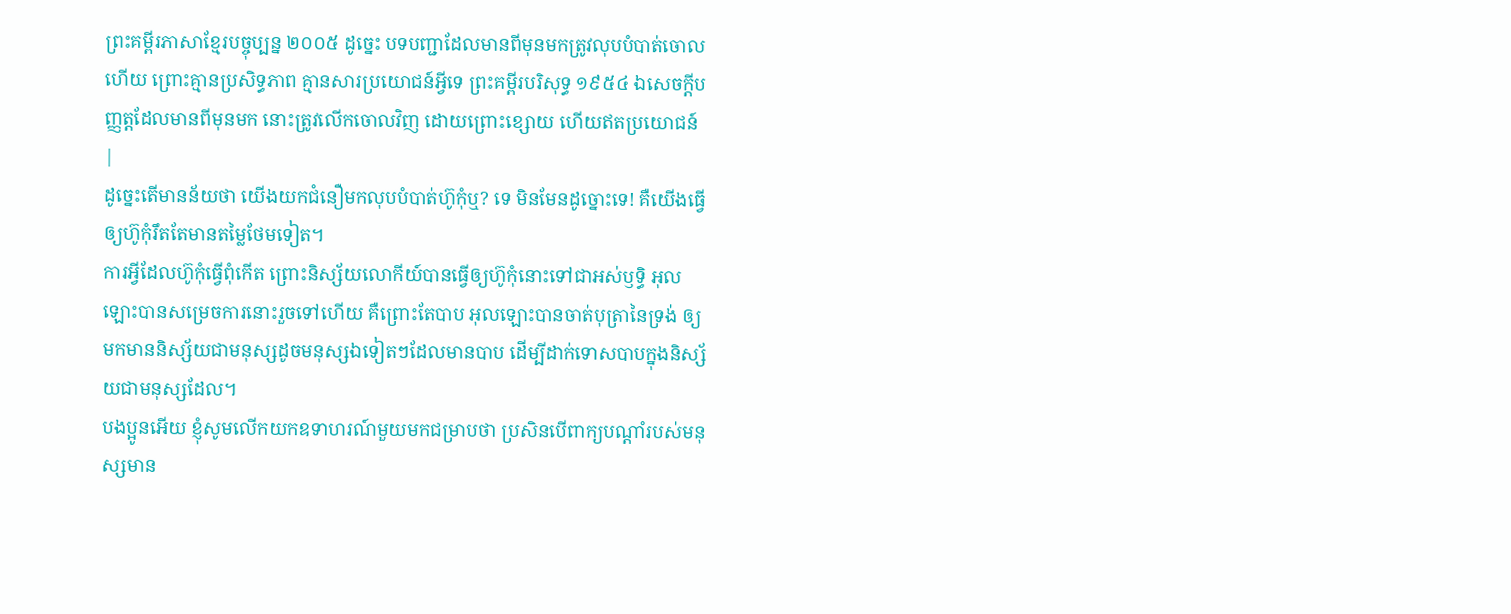ព្រះគម្ពីរភាសាខ្មែរបច្ចុប្បន្ន ២០០៥ ដូច្នេះ បទបញ្ជាដែលមានពីមុនមកត្រូវលុបបំបាត់ចោលហើយ ព្រោះគ្មានប្រសិទ្ធភាព គ្មានសារប្រយោជន៍អ្វីទេ ព្រះគម្ពីរបរិសុទ្ធ ១៩៥៤ ឯសេចក្ដីបញ្ញត្តដែលមានពីមុនមក នោះត្រូវលើកចោលវិញ ដោយព្រោះខ្សោយ ហើយឥតប្រយោជន៍ |
ដូច្នេះតើមានន័យថា យើងយកជំនឿមកលុបបំបាត់ហ៊ូកុំឬ? ទេ មិនមែនដូច្នោះទេ! គឺយើងធ្វើឲ្យហ៊ូកុំរឹតតែមានតម្លៃថែមទៀត។
ការអ្វីដែលហ៊ូកុំធ្វើពុំកើត ព្រោះនិស្ស័យលោកីយ៍បានធ្វើឲ្យហ៊ូកុំនោះទៅជាអស់ឫទ្ធិ អុលឡោះបានសម្រេចការនោះរួចទៅហើយ គឺព្រោះតែបាប អុលឡោះបានចាត់បុត្រានៃទ្រង់ ឲ្យមកមាននិស្ស័យជាមនុស្សដូចមនុស្សឯទៀតៗដែលមានបាប ដើម្បីដាក់ទោសបាបក្នុងនិស្ស័យជាមនុស្សដែល។
បងប្អូនអើយ ខ្ញុំសូមលើកយកឧទាហរណ៍មួយមកជម្រាបថា ប្រសិនបើពាក្យបណ្ដាំរបស់មនុស្សមាន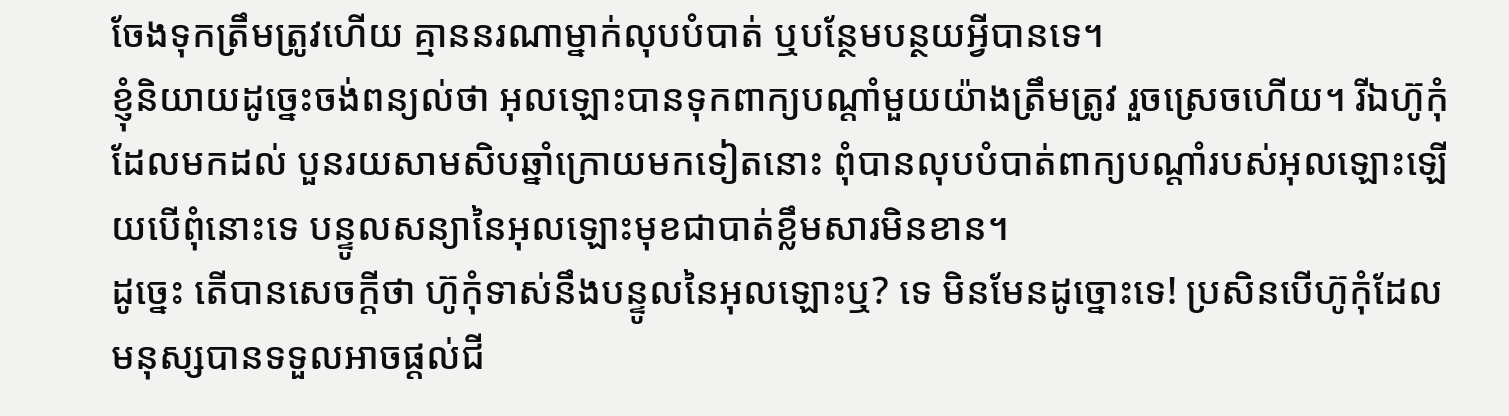ចែងទុកត្រឹមត្រូវហើយ គ្មាននរណាម្នាក់លុបបំបាត់ ឬបន្ថែមបន្ថយអ្វីបានទេ។
ខ្ញុំនិយាយដូច្នេះចង់ពន្យល់ថា អុលឡោះបានទុកពាក្យបណ្ដាំមួយយ៉ាងត្រឹមត្រូវ រួចស្រេចហើយ។ រីឯហ៊ូកុំដែលមកដល់ បួនរយសាមសិបឆ្នាំក្រោយមកទៀតនោះ ពុំបានលុបបំបាត់ពាក្យបណ្ដាំរបស់អុលឡោះឡើយបើពុំនោះទេ បន្ទូលសន្យានៃអុលឡោះមុខជាបាត់ខ្លឹមសារមិនខាន។
ដូច្នេះ តើបានសេចក្ដីថា ហ៊ូកុំទាស់នឹងបន្ទូលនៃអុលឡោះឬ? ទេ មិនមែនដូច្នោះទេ! ប្រសិនបើហ៊ូកុំដែលមនុស្សបានទទួលអាចផ្ដល់ជី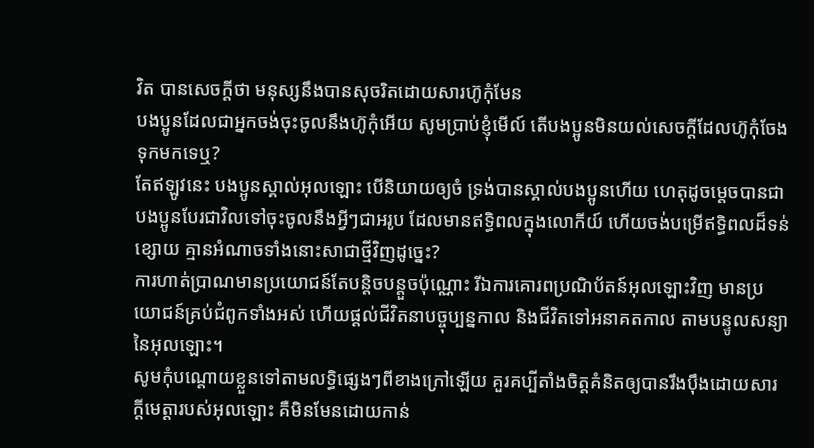វិត បានសេចក្ដីថា មនុស្សនឹងបានសុចរិតដោយសារហ៊ូកុំមែន
បងប្អូនដែលជាអ្នកចង់ចុះចូលនឹងហ៊ូកុំអើយ សូមប្រាប់ខ្ញុំមើល៍ តើបងប្អូនមិនយល់សេចក្ដីដែលហ៊ូកុំចែងទុកមកទេឬ?
តែឥឡូវនេះ បងប្អូនស្គាល់អុលឡោះ បើនិយាយឲ្យចំ ទ្រង់បានស្គាល់បងប្អូនហើយ ហេតុដូចម្ដេចបានជាបងប្អូនបែរជាវិលទៅចុះចូលនឹងអ្វីៗជាអរូប ដែលមានឥទ្ធិពលក្នុងលោកីយ៍ ហើយចង់បម្រើឥទ្ធិពលដ៏ទន់ខ្សោយ គ្មានអំណាចទាំងនោះសាជាថ្មីវិញដូច្នេះ?
ការហាត់ប្រាណមានប្រយោជន៍តែបន្ដិចបន្ដួចប៉ុណ្ណោះ រីឯការគោរពប្រណិប័តន៍អុលឡោះវិញ មានប្រយោជន៍គ្រប់ជំពូកទាំងអស់ ហើយផ្ដល់ជីវិតនាបច្ចុប្បន្នកាល និងជីវិតទៅអនាគតកាល តាមបន្ទូលសន្យានៃអុលឡោះ។
សូមកុំបណ្ដោយខ្លួនទៅតាមលទ្ធិផ្សេងៗពីខាងក្រៅឡើយ គួរគប្បីតាំងចិត្ដគំនិតឲ្យបានរឹងប៉ឹងដោយសារក្តីមេត្តារបស់អុលឡោះ គឺមិនមែនដោយកាន់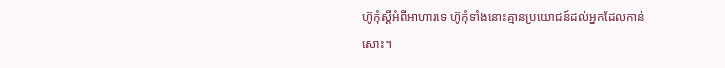ហ៊ូកុំស្ដីអំពីអាហារទេ ហ៊ូកុំទាំងនោះគ្មានប្រយោជន៍ដល់អ្នកដែលកាន់សោះ។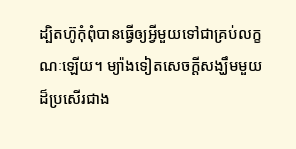ដ្បិតហ៊ូកុំពុំបានធ្វើឲ្យអ្វីមួយទៅជាគ្រប់លក្ខណៈឡើយ។ ម្យ៉ាងទៀតសេចក្ដីសង្ឃឹមមួយដ៏ប្រសើរជាង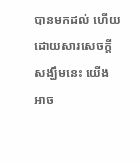បានមកដល់ ហើយដោយសារសេចក្ដីសង្ឃឹមនេះ យើងអាច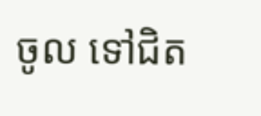ចូល ទៅជិត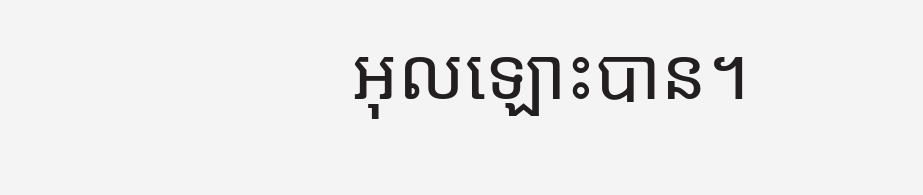អុលឡោះបាន។